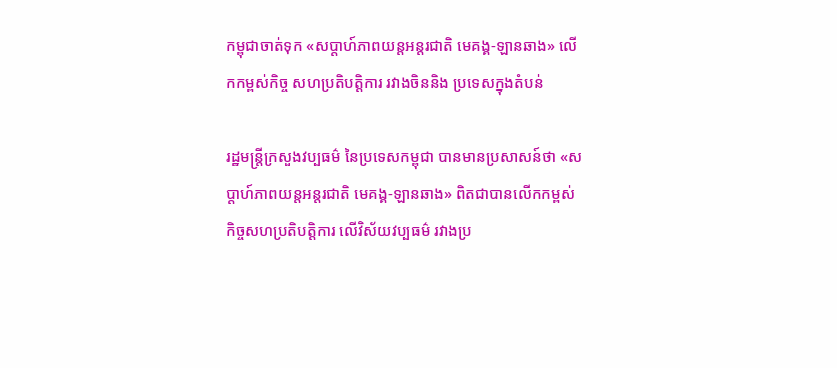កម្ពុជាចាត់ទុក «សប្តាហ៍ភាពយន្តអន្តរជាតិ មេគង្គ-ឡានឆាង» លើកកម្ពស់កិច្ច សហប្រតិបត្តិការ រវាងចិននិង ប្រទេសក្នុងតំបន់

រដ្ឋមន្ត្រីក្រសួងវប្បធម៌ នៃប្រទេសកម្ពុជា បានមានប្រសាសន៍ថា «សប្តាហ៍ភាពយន្តអន្តរជាតិ មេគង្គ-ឡានឆាង» ពិតជាបានលើកកម្ពស់ កិច្ចសហប្រតិបត្តិការ លើវិស័យវប្បធម៌ រវាងប្រ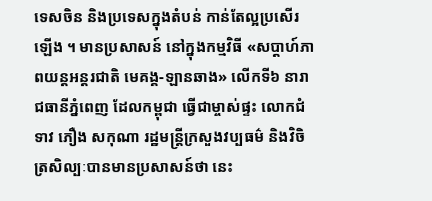ទេសចិន និងប្រទេសក្នុងតំបន់ កាន់តែល្អប្រសើរឡើង ។ មានប្រសាសន៍ នៅក្នុងកម្មវិធី «សប្តាហ៍ភាពយន្តអន្តរជាតិ មេគង្គ-ឡានឆាង» លើកទី៦ នារាជធានីភ្នំពេញ ដែលកម្ពុជា ធ្វើជាម្ចាស់ផ្ទះ លោកជំទាវ ភឿង សកុណា រដ្ឋមន្ត្រីក្រសួងវប្បធម៌ និងវិចិត្រសិល្បៈបានមានប្រសាសន៍ថា នេះ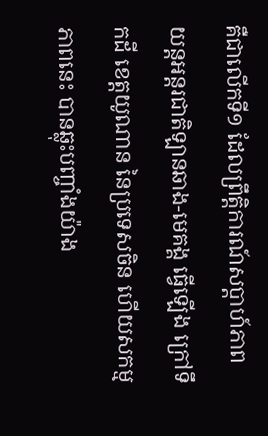គឺជាលើកទី១ ដែលព្រឹត្តិការណ៍សប្តាហ៍ភាព យន្តអន្តរជាតិឡានឆាង-មេគង្គ ធ្វើឡើង ក្រៅទឹកដី ខេត្តយូណាន នៃប្រទេសចិន ហើយសកម្មភាពនេះ បានឆ្លុះបញ្ចាំងយ៉ាង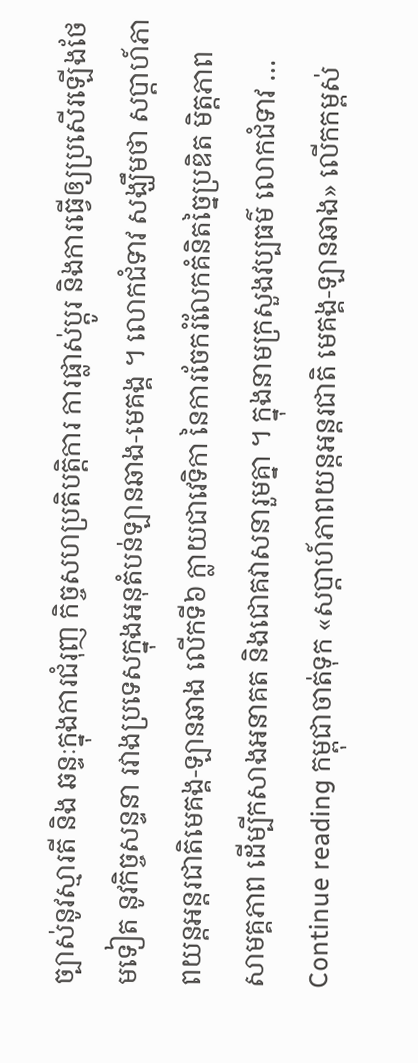ច្បាស់នូវស្មារតី និង ឆន្ទៈក្នុងការជំរុញ កិច្ចសហប្រតិបត្តិការ ការផ្លាស់ប្តូរ និងការធ្វើឲ្យប្រសើរឡើងថែមទៀត នូវកិច្ចសន្ទនា រវាងប្រទេសក្នុងអនុតំបន់ឡានឆាង-មេគង្គ ។ លោកជំទាវ សង្ឃឹមថា សប្តាហ៍ភាពយន្តអន្តរជាតិមេគង្គ-ឡានឆាង លើកទី៦ ក្លាយជាវេទិកា នៃការចែករំលែកគំនិតច្នៃប្រឌិត មិត្តភាព សាមគ្គភាព ដើម្បីកសាងអនាគត និងជោគវាសនារួមគ្នា ។ ក្នុងនាមក្រសួងវប្បធម៌ លោកជំទាវ … Continue reading កម្ពុជាចាត់ទុក «សប្តាហ៍ភាពយន្តអន្តរជាតិ មេគង្គ-ឡានឆាង» លើកកម្ពស់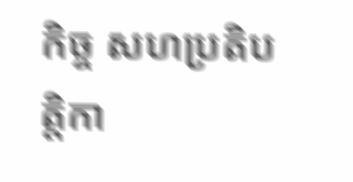កិច្ច សហប្រតិបត្តិកា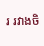រ រវាងចិ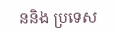ននិង ប្រទេស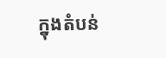ក្នុងតំបន់